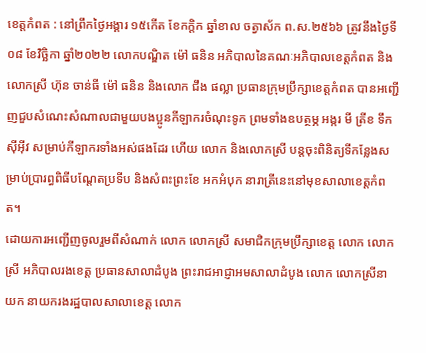ខេត្តកំពត : នៅព្រឹកថ្ងៃអង្គារ ១៥កើត ខែកក្តិក ឆ្នាំខាល ចត្វាស័ក ព.ស.២៥៦៦ ត្រូវនឹងថ្ងៃទី០៨ ខែវិច្ឆិកា ឆ្នាំ២០២២ លោកបណ្ឌិត ម៉ៅ ធនិន អភិបាលនៃគណៈអភិបាលខេត្តកំពត និងលោកស្រី ហ៊ុន ចាន់ធី ម៉ៅ ធនិន និងលោក ជឹង ផល្លា ប្រធានក្រុមប្រឹក្សាខេត្តកំពត បានអញ្ជើញជួបសំណេះសំណាលជាមួយបងប្អូនកីឡាករចំណុះទូក ព្រមទាំងឧបត្ថម្ភ អង្ករ មី ត្រីខ ទឹកស៊ីអ៊ីវ សម្រាប់កីឡាករទាំងអស់ផងដែរ ហើយ លោក និងលោកស្រី បន្តចុះពិនិត្យទីកន្លែងសម្រាប់ប្រារព្ធពិធីបណ្តែតប្រទីប និងសំពះព្រះខែ អកអំបុក នារាត្រីនេះនៅមុខសាលាខេត្តកំពត។
ដោយការអញ្ជើញចូលរួមពីសំណាក់ លោក លោកស្រី សមាជិកក្រុមប្រឹក្សាខេត្ត លោក លោកស្រី អភិបាលរងខេត្ត ប្រធានសាលាដំបូង ព្រះរាជអាជ្ញាអមសាលាដំបូង លោក លោកស្រីនាយក នាយករងរដ្ឋបាលសាលាខេត្ត លោក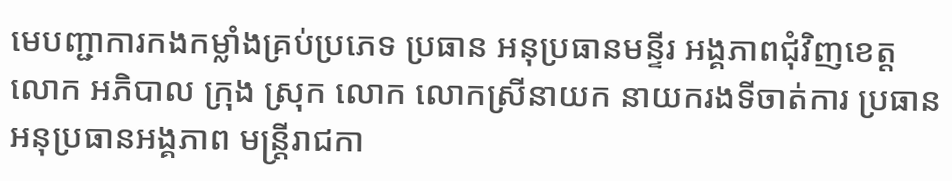មេបញ្ជាការកងកម្លាំងគ្រប់ប្រភេទ ប្រធាន អនុប្រធានមន្ទីរ អង្គភាពជុំវិញខេត្ត លោក អភិបាល ក្រុង ស្រុក លោក លោកស្រីនាយក នាយករងទីចាត់ការ ប្រធាន អនុប្រធានអង្គភាព មន្ត្រីរាជកា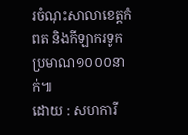រចំណុះសាលាខេត្តកំពត និងកីឡាករទូក ប្រមាណ១០០០នាក់៕
ដោយ : សហការី